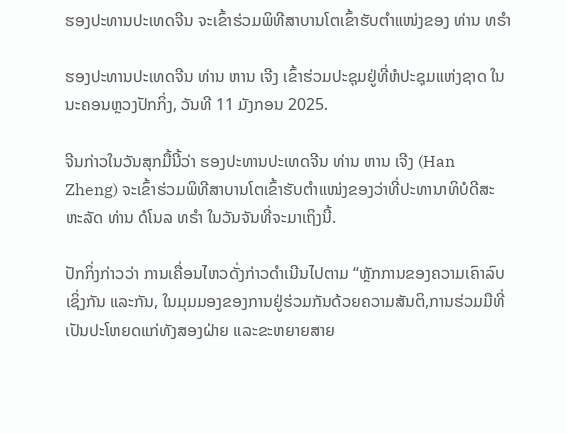ຮອງປະທານປະເທດຈີນ ຈະເຂົ້າຮ່ວມພິທີສາບານໂຕເຂົ້າຮັບຕໍາແໜ່ງຂອງ ທ່ານ ທຣໍາ

ຮອງປະທານປະເທດຈີນ ທ່ານ ຫານ ເຈີງ ເຂົ້າຮ່ວມປະຊຸມຢູ່ທີ່ຫໍປະຊຸມແຫ່ງຊາດ ໃນນະຄອນຫຼວງປັກກິ່ງ, ວັນທີ 11 ມັງກອນ 2025.

ຈີນກ່າວໃນວັນສຸກມື້ນີ້ວ່າ ຮອງປະທານປະເທດຈີນ ທ່ານ ຫານ ເຈີງ (Han Zheng) ຈະເຂົ້າຮ່ວມພິທີສາບານໂຕເຂົ້າຮັບຕໍາແໜ່ງຂອງວ່າທີ່ປະທານາທິບໍດີສະຫະລັດ ທ່ານ ດໍໂນລ ທຣໍາ ໃນວັນຈັນທີ່ຈະມາເຖິງນີ້.

ປັກກິ່ງກ່າວວ່າ ການເຄື່ອນໄຫວດັ່ງກ່າວດຳເນີນໄປຕາມ “ຫຼັກການຂອງຄວາມເຄົາລົບເຊິ່ງກັນ ແລະກັນ, ໃນມຸມມອງຂອງການຢູ່ຮ່ວມກັນດ້ວຍຄວາມສັນຕິ,ການຮ່ວມມືທີ່ເປັນປະໂຫຍດແກ່ທັງສອງຝ່າຍ ແລະຂະຫຍາຍສາຍ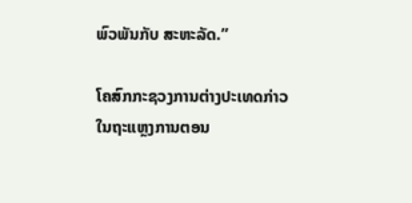ພົວພັນກັບ ສະຫະລັດ.”

ໂຄສົກກະຊວງການຕ່າງປະເທດກ່າວໃນຖະແຫຼງການຕອນ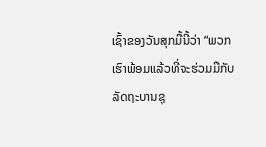ເຊົ້າຂອງວັນສຸກມື້ນີ້ວ່າ “ພວກເຮົາພ້ອມແລ້ວທີ່ຈະຮ່ວມມືກັບລັດຖະບານຊຸ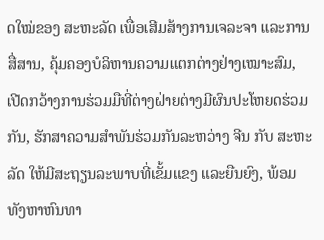ດໃໝ່ຂອງ ສະຫະລັດ ເພື່ອເສີມສ້າງການເຈລະຈາ ແລະການສື່ສານ, ຄຸ້ມຄອງບໍລິຫານຄວາມແຕກຕ່າງຢ່າງເໝາະສົມ, ເປີດກວ້າງການຮ່ວມມືທີ່ຕ່າງຝ່າຍຕ່າງມີຜົນປະໂຫຍດຮ່ວມກັນ, ຮັກສາຄວາມສໍາພັນຮ່ວມກັນລະຫວ່າງ ຈີນ ກັບ ສະຫະລັດ ໃຫ້ມີສະຖຽນລະພາບທີ່ເຂັ້ມແຂງ ແລະຍືນຍົງ, ພ້ອມທັງຫາຫົນທາ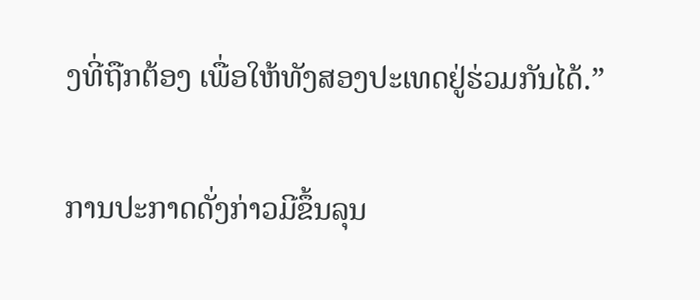ງທີ່ຖືກຕ້ອງ ເພື່ອໃຫ້ທັງສອງປະເທດຢູ່ຮ່ວມກັນໄດ້.”

ການປະກາດດັ່ງກ່າວມີຂຶ້ນລຸນ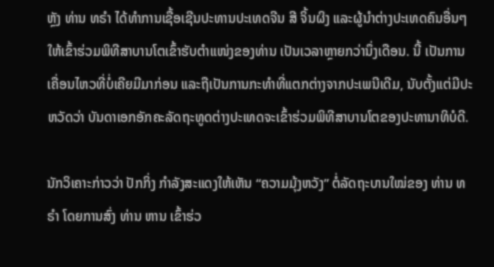ຫຼັງ ທ່ານ ທຣໍາ ໄດ້ທໍາການເຊື້ອເຊີນປະທານປະເທດຈີນ ສີ ຈິ້ນຜິງ ແລະຜູ້ນຳຕ່າງປະເທດຄົນອື່ນໆໃຫ້ເຂົ້າຮ່ວມພິທີສາບານໂຕເຂົ້າຮັບຕໍາແໜ່ງຂອງທ່ານ ເປັນເວລາຫຼາຍກວ່ານຶ່ງເດືອນ. ນີ້ ເປັນການເຄື່ອນໄຫວທີ່ບໍ່ເຄີຍມີມາກ່ອນ ແລະຖືເປັນການກະທໍາທີ່ແຕກຕ່າງຈາກປະເພນີເດີມ, ນັບຕັ້ງແຕ່ມີປະຫວັດວ່າ ບັນດາເອກອັກຄະລັດຖະທູດຕ່າງປະເທດຈະເຂົ້າຮ່ວມພິທີສາບານໂຕຂອງປະທານາທິບໍດີ.

ນັກວິເຄາະກ່າວວ່າ ປັກກິ່ງ ກຳລັງສະແດງໃຫ້ເຫັນ “ຄວາມມຸ້ງຫວັງ” ຕໍ່ລັດຖະບານໃໝ່ຂອງ ທ່ານ ທຣໍາ ໂດຍການສົ່ງ ທ່ານ ຫານ ເຂົ້າຮ່ວ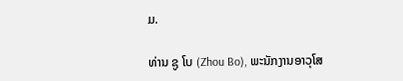ມ.

ທ່ານ ຊູ ໂບ (Zhou Bo), ພະນັກງານອາວຸໂສ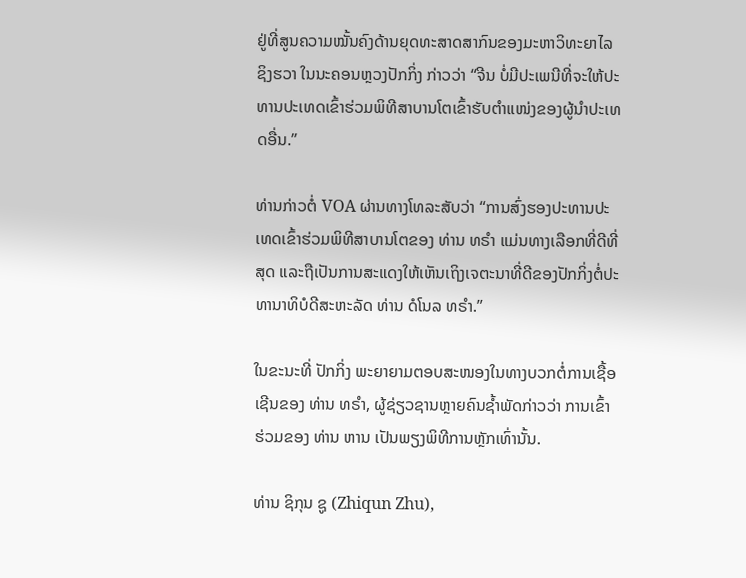ຢູ່ທີ່ສູນຄວາມໝັ້ນຄົງດ້ານຍຸດທະສາດສາກົນຂອງມະຫາວິທະຍາໄລຊິງຮວາ ໃນນະຄອນຫຼວງປັກກິ່ງ ກ່າວວ່າ “ຈີນ ບໍ່ມີປະເພນີທີ່ຈະໃຫ້ປະທານປະເທດເຂົ້າຮ່ວມພິທີສາບານໂຕເຂົ້າຮັບຕຳແໜ່ງຂອງຜູ້ນໍາປະເທດອື່ນ.”

ທ່ານກ່າວຕໍ່ VOA ຜ່ານທາງໂທລະສັບວ່າ “ການສົ່ງຮອງປະທານປະເທດເຂົ້າຮ່ວມພິທີສາບານໂຕຂອງ ທ່ານ ທຣໍາ ແມ່ນທາງເລືອກທີ່ດີທີ່ສຸດ ແລະຖືເປັນການສະແດງໃຫ້ເຫັນເຖິງເຈຕະນາທີ່ດີຂອງປັກກິ່ງຕໍ່ປະທານາທິບໍດີສະຫະລັດ ທ່ານ ດໍໂນລ ທຣໍາ.”

ໃນຂະນະທີ່ ປັກກິ່ງ ພະຍາຍາມຕອບສະໜອງໃນທາງບວກຕໍ່ການເຊື້ອເຊີນຂອງ ທ່ານ ທຣໍາ, ຜູ້ຊ່ຽວຊານຫຼາຍຄົນຊໍ້າພັດກ່າວວ່າ ການເຂົ້າຮ່ວມຂອງ ທ່ານ ຫານ ເປັນພຽງພິທີການຫຼັກເທົ່ານັ້ນ.

ທ່ານ ຊິກຸນ ຊູ (Zhiqun Zhu),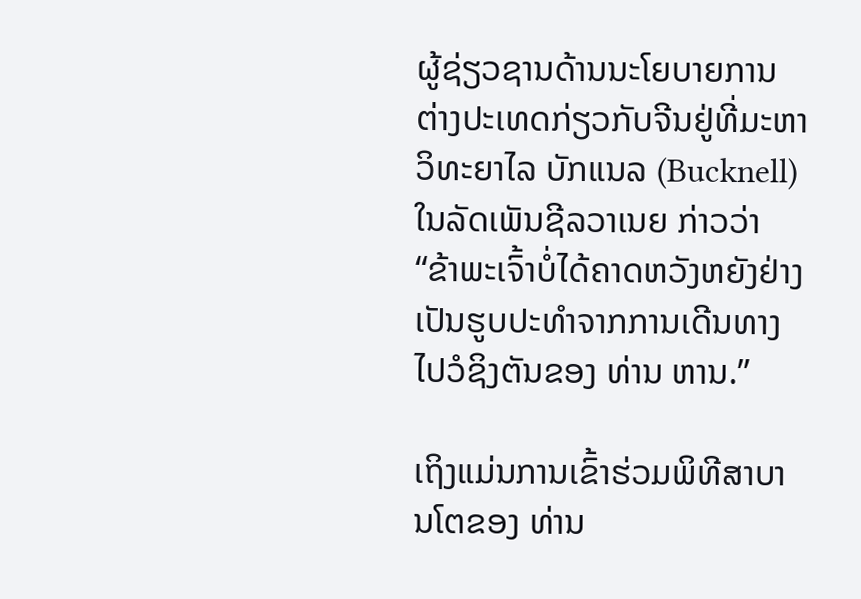ຜູ້ຊ່ຽວຊານດ້ານນະໂຍບາຍການຕ່າງປະເທດກ່ຽວກັບຈີນຢູ່ທີ່ມະຫາວິທະຍາໄລ ບັກແນລ (Bucknell) ໃນລັດເພັນຊີລວາເນຍ ກ່າວວ່າ “ຂ້າພະເຈົ້າບໍ່ໄດ້ຄາດຫວັງຫຍັງຢ່າງເປັນຮູບປະທໍາຈາກການເດີນທາງໄປວໍຊິງຕັນຂອງ ທ່ານ ຫານ.”

ເຖິງແມ່ນການເຂົ້າຮ່ວມພິທີສາບານໂຕຂອງ ທ່ານ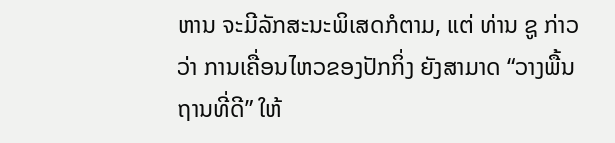ຫານ ຈະມີລັກສະນະພິເສດກໍຕາມ, ແຕ່ ທ່ານ ຊູ ກ່າວວ່າ ການເຄື່ອນໄຫວຂອງປັກກິ່ງ ຍັງສາມາດ “ວາງພື້ນຖານທີ່ດີ” ໃຫ້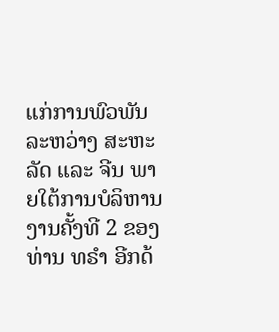ແກ່ການພົວພັນລະຫວ່າງ ສະຫະລັດ ແລະ ຈີນ ພາຍໃຕ້ການບໍລິຫານງານຄັ້ງທີ 2 ຂອງ ທ່ານ ທຣໍາ ອີກດ້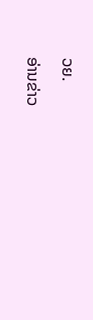ວຍ.

ອ່ານຂ່າວ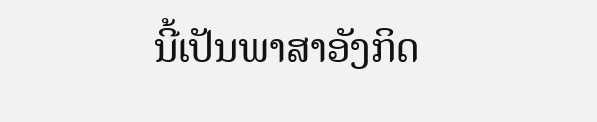ນີ້ເປັນພາສາອັງກິດ